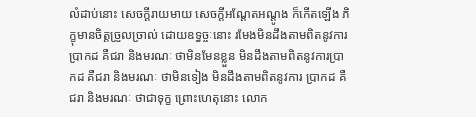លំដាប់នោះ សេចក្តីរាយមាយ សេចក្តីអណ្តែតអណ្តូង ក៏កើតឡើង ភិក្ខុមានចិត្តច្រួលច្រាល់ ដោយឧទ្ធច្ចៈនោះ រមែងមិនដឹងតាមពិតនូវការប្រាកដ គឺជរា និងមរណៈ ថាមិនមែនខ្លួន មិនដឹងតាមពិតនូវការប្រាកដ គឺជរា និងមរណៈ ថាមិនទៀង មិនដឹងតាមពិតនូវការ ប្រាកដ គឺជរា និងមរណៈ ថាជាទុក្ខ ព្រោះហេតុនោះ លោក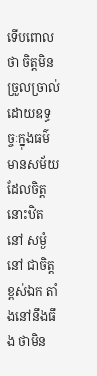ទើបពោលថា ចិត្តមិនច្រួលច្រាល់ ដោយឧទ្ធច្ចៈក្នុងធម៌ មានសម័យដែលចិត្តនោះឋិតនៅ សម្ងំនៅ ជាចិត្តខ្ពស់ឯក តាំងនៅនឹងធឹង ថាមិន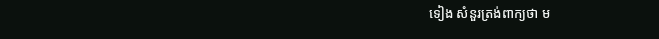ទៀង សំនួរត្រង់ពាក្យថា ម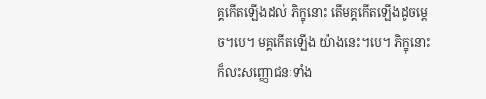គ្គកើតឡើងដល់ ភិក្ខុនោះ តើមគ្គកើតឡើងដូចមេ្តច។បេ។ មគ្គកើតឡើង យ៉ាងនេះ។បេ។ ភិក្ខុនោះ ក៏លះសញ្ញោជនៈទាំង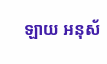ឡាយ អនុស័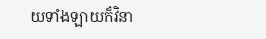យទាំងឡាយក៏វិនា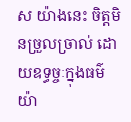ស យ៉ាងនេះ ចិត្តមិនច្រួលច្រាល់ ដោយឧទ្ធច្ចៈក្នុងធម៌ យ៉ា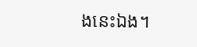ងនេះឯង។